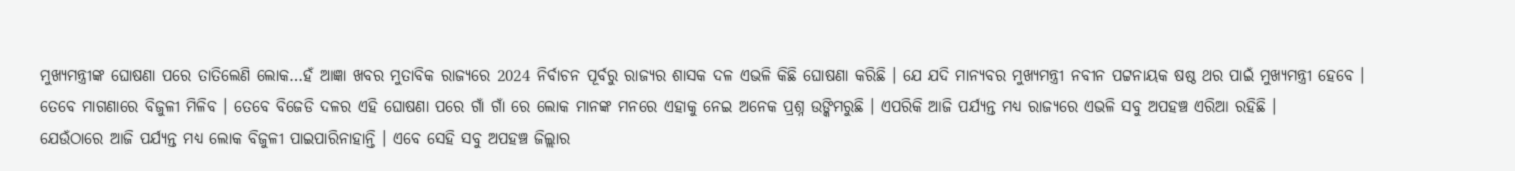ମୁଖ୍ୟମନ୍ତ୍ରୀଙ୍କ ଘୋଷଣା ପରେ ତାତିଲେଣି ଲୋକ…ହଁ ଆଜ୍ଞା ଖବର ମୁତାବିକ ରାଜ୍ୟରେ 2024 ନିର୍ବାଚନ ପୂର୍ବରୁ ରାଜ୍ୟର ଶାସକ ଦଳ ଏଭଳି କିଛି ଘୋଷଣା କରିଛି । ଯେ ଯଦି ମାନ୍ୟବର ମୁଖ୍ୟମନ୍ତ୍ରୀ ନବୀନ ପଟ୍ଟନାୟକ ଷଷ୍ଠ ଥର ପାଇଁ ମୁଖ୍ୟମନ୍ତ୍ରୀ ହେବେ । ତେବେ ମାଗଣାରେ ବିଜୁଳୀ ମିଳିବ । ତେବେ ବିଜେଡି ଦଳର ଏହି ଘୋଷଣା ପରେ ଗାଁ ଗାଁ ରେ ଲୋକ ମାନଙ୍କ ମନରେ ଏହାକୁ ନେଇ ଅନେକ ପ୍ରଶ୍ନ ଉଙ୍କିମରୁଛି । ଏପରିକି ଆଜି ପର୍ଯ୍ୟନ୍ତ ମଧ୍ୟ ରାଜ୍ୟରେ ଏଭଳି ସବୁ ଅପହଞ୍ଚ ଏରିଆ ରହିଛି ।
ଯେଉଁଠାରେ ଆଜି ପର୍ଯ୍ୟନ୍ତ ମଧ୍ୟ ଲୋକ ବିଜୁଳୀ ପାଇପାରିନାହାନ୍ତି । ଏବେ ସେହି ସବୁ ଅପହଞ୍ଚ ଜିଲ୍ଲାର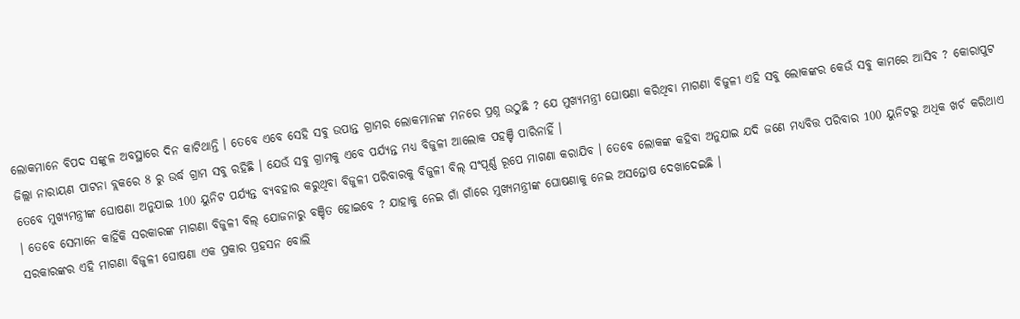ଲୋକମାନେ ବିପଦ ସଙ୍କୁଳ ଅବସ୍ଥାରେ ଦିନ କାଟିଥାନ୍ତି । ତେବେ ଏବେ ସେହି ସବୁ ଉପାନ୍ତ ଗ୍ରାମର ଲୋକମାନଙ୍କ ମନରେ ପ୍ରଶ୍ନ ଉଠୁଛି ? ଯେ ମୁଖ୍ୟମନ୍ତ୍ରୀ ଘୋଷଣା କରିଥିବା ମାଗଣା ବିଜୁଳୀ ଏହି ସବୁ ଲୋକଙ୍କର କେଉଁ ସବୁ କାମରେ ଆସିବ ? କୋରାପୁଟ ଜିଲ୍ଲା ନାରାୟଣ ପାଟନା ବ୍ଲକରେ 8 ରୁ ଉର୍ଦ୍ଧ ଗ୍ରାମ ସବୁ ରହିଛି । ଯେଉଁ ସବୁ ଗ୍ରାମକୁ ଏବେ ପର୍ଯ୍ୟନ୍ତ ମଧ୍ୟ ବିଜୁଳୀ ଆଲୋକ ପହଞ୍ଚି ପାରିନାହିଁ ।
ତେବେ ମୁଖ୍ୟମନ୍ତ୍ରୀଙ୍କ ଘୋଷଣା ଅନୁଯାଇ 100 ୟୁନିଟ ପର୍ଯ୍ୟନ୍ତ ବ୍ୟବହାର କରୁଥିବା ବିଜୁଳୀ ପରିବାରକୁ ବିଜୁଳୀ ବିଲ୍ ସଂପୂର୍ଣ୍ଣ ରୂପେ ମାଗଣା କରାଯିବ । ତେବେ ଲୋକଙ୍କ କହିବା ଅନୁଯାଇ ଯଦି ଜଣେ ମଧ୍ୟବିତ୍ତ ପରିବାର 100 ୟୁନିଟରୁ ଅଧିକ ଖର୍ଚ କରିଥାଏ । ତେବେ ସେମାନେ କାହିଁକି ସରକାରଙ୍କ ମାଗଣା ବିଜୁଳୀ ବିଲ୍ ଯୋଜନାରୁ ବଞ୍ଚିତ ହୋଇବେ ? ଯାହାକୁ ନେଇ ଗାଁ ଗାଁରେ ମୁଖ୍ୟମନ୍ତ୍ରୀଙ୍କ ଘୋଷଣାକୁ ନେଇ ଅସନ୍ତୋଷ ଦେଖାଦେଇଛି ।
ସରକାରଙ୍କର ଏହି ମାଗଣା ବିଜୁଳୀ ଘୋଷଣା ଏକ ପ୍ରକାର ପ୍ରହସନ ବୋଲି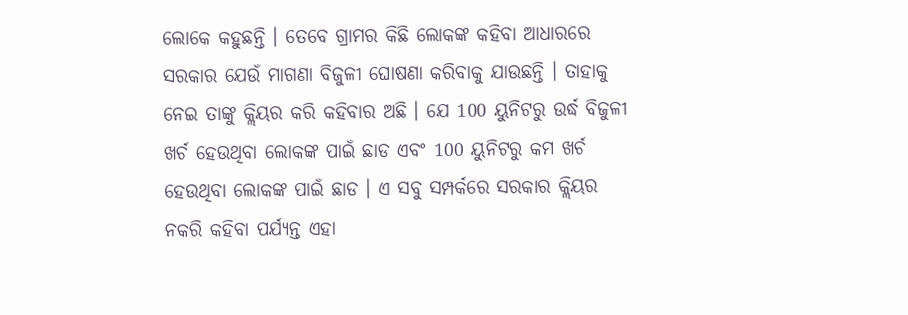ଲୋକେ କହୁଛନ୍ତି । ତେବେ ଗ୍ରାମର କିଛି ଲୋକଙ୍କ କହିବା ଆଧାରରେ ସରକାର ଯେଉଁ ମାଗଣା ବିଜୁଳୀ ଘୋଷଣା କରିବାକୁ ଯାଉଛନ୍ତି । ତାହାକୁ ନେଇ ତାଙ୍କୁ କ୍ଲିୟର କରି କହିବାର ଅଛି । ଯେ 100 ୟୁନିଟରୁ ଉର୍ଦ୍ଧ ବିଜୁଳୀ ଖର୍ଚ ହେଉଥିବା ଲୋକଙ୍କ ପାଇଁ ଛାଡ ଏବଂ 100 ୟୁନିଟରୁ କମ ଖର୍ଚ ହେଉଥିବା ଲୋକଙ୍କ ପାଇଁ ଛାଡ । ଏ ସବୁ ସମ୍ପର୍କରେ ସରକାର କ୍ଲିୟର ନକରି କହିବା ପର୍ଯ୍ୟନ୍ତ ଏହା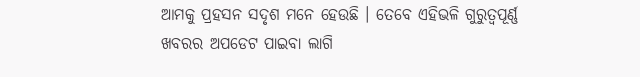ଆମକୁ ପ୍ରହସନ ସଦୃଶ ମନେ ହେଉଛି । ତେବେ ଏହିଭଳି ଗୁରୁତ୍ଵପୂର୍ଣ୍ଣ ଖବରର ଅପଡେଟ ପାଇବା ଲାଗି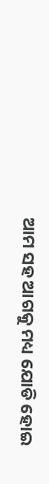ଆମ ସହ ଆଗକୁ ମଧ୍ୟ ଯୋଡି ହୋଇ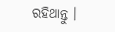ରହିଥାନ୍ତୁ ।